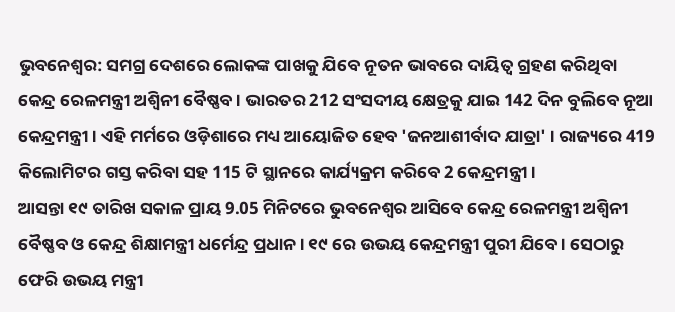ଭୁବନେଶ୍ବର: ସମଗ୍ର ଦେଶରେ ଲୋକଙ୍କ ପାଖକୁ ଯିବେ ନୂତନ ଭାବରେ ଦାୟିତ୍ବ ଗ୍ରହଣ କରିଥିବା କେନ୍ଦ୍ର ରେଳମନ୍ତ୍ରୀ ଅଶ୍ବିନୀ ବୈଷ୍ଣବ । ଭାରତର 212 ସଂସଦୀୟ କ୍ଷେତ୍ରକୁ ଯାଇ 142 ଦିନ ବୁଲିବେ ନୂଆ କେନ୍ଦ୍ରମନ୍ତ୍ରୀ । ଏହି ମର୍ମରେ ଓଡ଼ିଶାରେ ମଧ୍ୟ ଆୟୋଜିତ ହେବ 'ଜନଆଶୀର୍ବାଦ ଯାତ୍ରା' । ରାଜ୍ୟରେ 419 କିଲୋମିଟର ଗସ୍ତ କରିବା ସହ 115 ଟି ସ୍ଥାନରେ କାର୍ଯ୍ୟକ୍ରମ କରିବେ 2 କେନ୍ଦ୍ରମନ୍ତ୍ରୀ ।
ଆସନ୍ତା ୧୯ ତାରିଖ ସକାଳ ପ୍ରାୟ 9.05 ମିନିଟରେ ଭୁବନେଶ୍ବର ଆସିବେ କେନ୍ଦ୍ର ରେଳମନ୍ତ୍ରୀ ଅଶ୍ବିନୀ ବୈଷ୍ଣବ ଓ କେନ୍ଦ୍ର ଶିକ୍ଷାମନ୍ତ୍ରୀ ଧର୍ମେନ୍ଦ୍ର ପ୍ରଧାନ । ୧୯ ରେ ଉଭୟ କେନ୍ଦ୍ରମନ୍ତ୍ରୀ ପୁରୀ ଯିବେ । ସେଠାରୁ ଫେରି ଉଭୟ ମନ୍ତ୍ରୀ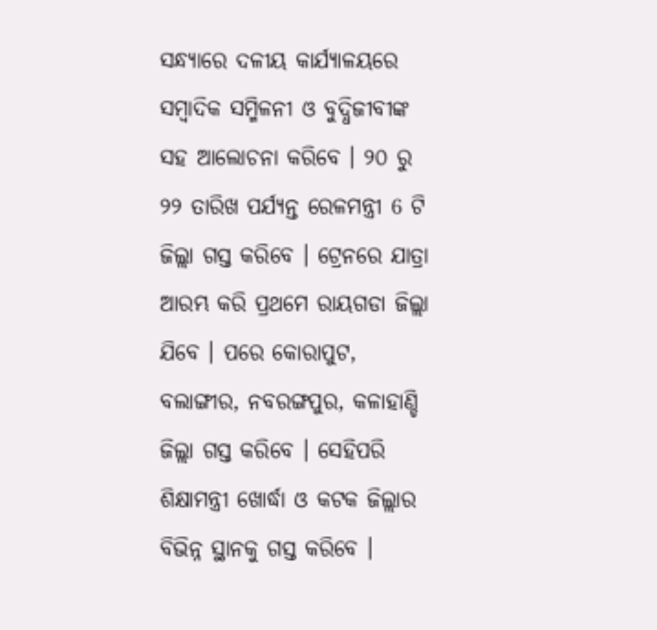ସନ୍ଧ୍ୟାରେ ଦଳୀୟ କାର୍ଯ୍ୟାଳୟରେ ସମ୍ବାଦିକ ସମ୍ମିଳନୀ ଓ ବୁଦ୍ଧିଜୀବୀଙ୍କ ସହ ଆଲୋଚନା କରିବେ । ୨୦ ରୁ ୨୨ ତାରିଖ ପର୍ଯ୍ୟନ୍ତ ରେଳମନ୍ତ୍ରୀ 6 ଟି ଜିଲ୍ଲା ଗସ୍ତ କରିବେ । ଟ୍ରେନରେ ଯାତ୍ରା ଆରମ୍ଭ କରି ପ୍ରଥମେ ରାୟଗଡା ଜିଲ୍ଲା ଯିବେ । ପରେ କୋରାପୁଟ, ବଲାଙ୍ଗୀର, ନବରଙ୍ଗପୁର, କଳାହାଣ୍ଡି ଜିଲ୍ଲା ଗସ୍ତ କରିବେ । ସେହିପରି ଶିକ୍ଷାମନ୍ତ୍ରୀ ଖୋର୍ଦ୍ଧା ଓ କଟକ ଜିଲ୍ଲାର ବିଭିନ୍ନ ସ୍ଥାନକୁ ଗସ୍ତ କରିବେ ।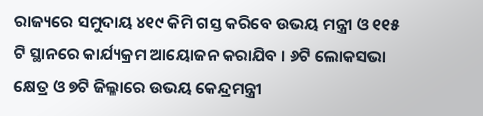ରାଜ୍ୟରେ ସମୁଦାୟ ୪୧୯ କିମି ଗସ୍ତ କରିବେ ଉଭୟ ମନ୍ତ୍ରୀ ଓ ୧୧୫ ଟି ସ୍ଥାନରେ କାର୍ଯ୍ୟକ୍ରମ ଆୟୋଜନ କରାଯିବ । ୬ଟି ଲୋକସଭା କ୍ଷେତ୍ର ଓ ୭ଟି ଜିଲ୍ଳାରେ ଉଭୟ କେନ୍ଦ୍ରମନ୍ତ୍ରୀ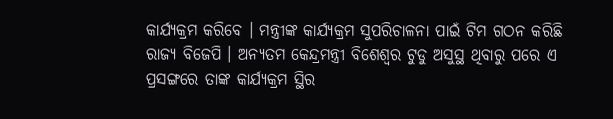କାର୍ଯ୍ୟକ୍ରମ କରିବେ । ମନ୍ତ୍ରୀଙ୍କ କାର୍ଯ୍ୟକ୍ରମ ସୁପରିଚାଳନା ପାଇଁ ଟିମ ଗଠନ କରିଛି ରାଜ୍ୟ ବିଜେପି । ଅନ୍ୟତମ କେନ୍ଦ୍ରମନ୍ତ୍ରୀ ବିଶେଶ୍ବର ଟୁଡୁ ଅସୁସ୍ଥ ଥିବାରୁ ପରେ ଏ ପ୍ରସଙ୍ଗରେ ତାଙ୍କ କାର୍ଯ୍ୟକ୍ରମ ସ୍ଥିର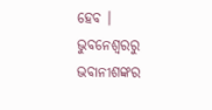ହେବ ।
ଭୁବନେଶ୍ବରରୁ ଭବାନୀଶଙ୍କର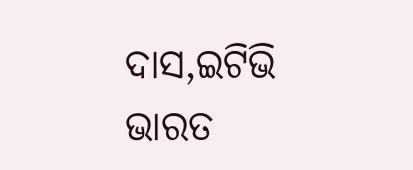ଦାସ,ଇଟିଭି ଭାରତ